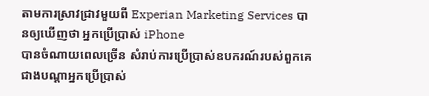តាមការស្រាវជ្រាវមួយពី Experian Marketing Services បានឲ្យឃើញថា អ្នកប្រើប្រាស់ iPhone
បានចំណាយពេលច្រើន សំរាប់ការប្រើប្រាស់ឧបករណ៍របស់ពួកគេ ជាងបណ្តាអ្នកប្រើប្រាស់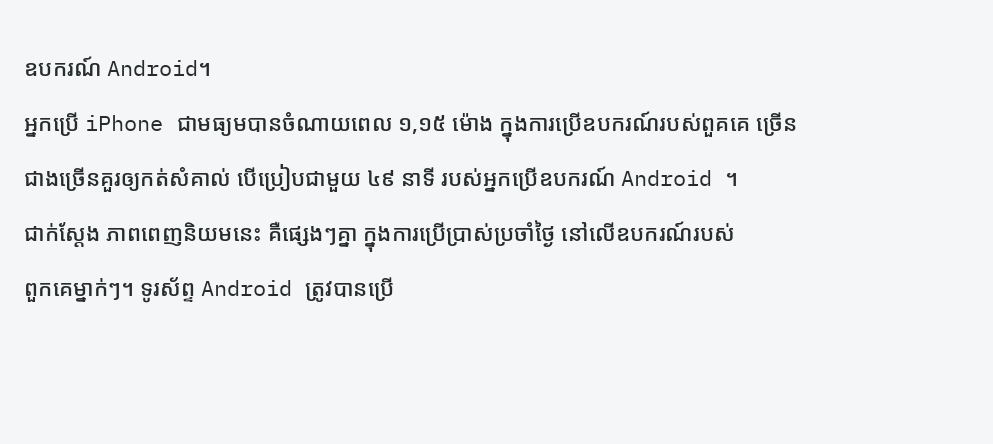ឧបករណ៍ Android។
អ្នកប្រើ iPhone ជាមធ្យមបានចំណាយពេល ១,១៥ ម៉ោង ក្នុងការប្រើឧបករណ៍របស់ពួគគេ ច្រើន
ជាងច្រើនគួរឲ្យកត់សំគាល់ បើប្រៀបជាមួយ ៤៩ នាទី របស់អ្នកប្រើឧបករណ៍ Android ។
ជាក់ស្តែង ភាពពេញនិយមនេះ គឺផ្សេងៗគ្នា ក្នុងការប្រើប្រាស់ប្រចាំថ្ងៃ នៅលើឧបករណ៍របស់
ពួកគេម្នាក់ៗ។ ទូរស័ព្ទ Android ត្រូវបានប្រើ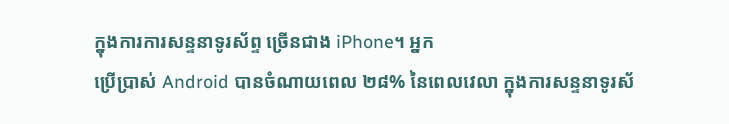ក្នុងការការសន្ទនាទូរស័ព្ទ ច្រើនជាង iPhone។ អ្នក
ប្រើប្រាស់ Android បានចំណាយពេល ២៨% នៃពេលវេលា ក្នុងការសន្ទនាទូរស័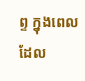ព្ទ ក្នុងពេល
ដែល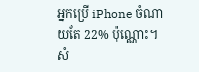អ្នកប្រើ iPhone ចំណាយតែ 22% ប៉ុណ្ណោះ។ សំ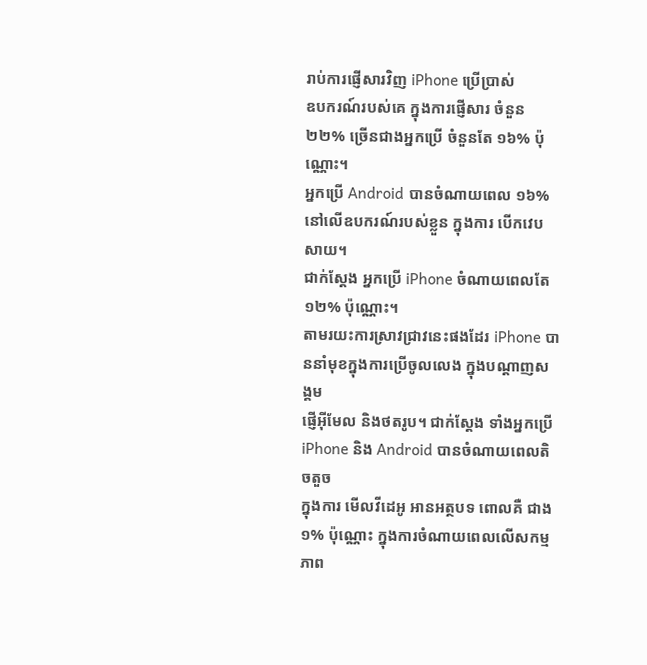រាប់ការផ្ញើសារវិញ iPhone ប្រើប្រាស់
ឧបករណ៍របស់គេ ក្នុងការផ្ញើសារ ចំនួន ២២% ច្រើនជាងអ្នកប្រើ ចំនួនតែ ១៦% ប៉ុណ្ណោះ។
អ្នកប្រើ Android បានចំណាយពេល ១៦% នៅលើឧបករណ៍របស់ខ្លួន ក្នុងការ បើកវេបសាយ។
ជាក់ស្តែង អ្នកប្រើ iPhone ចំណាយពេលតែ ១២% ប៉ុណ្ណោះ។
តាមរយះការស្រាវជ្រាវនេះផងដែរ iPhone បាននាំមុខក្នុងការប្រើចូលលេង ក្នុងបណ្តាញសង្គម
ផ្ញើអ៊ីមែល និងថតរូប។ ជាក់ស្តែង ទាំងអ្នកប្រើ iPhone និង Android បានចំណាយពេលតិចតួច
ក្នុងការ មើលវីដេអូ អានអត្ថបទ ពោលគឺ ជាង ១% ប៉ុណ្ណោះ ក្នុងការចំណាយពេលលើសកម្ម
ភាព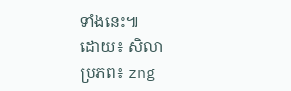ទាំងនេះ៕
ដោយ៖ សិលា
ប្រភព៖ zng